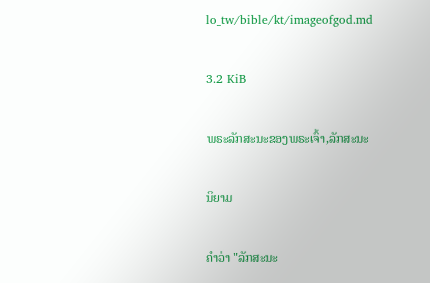lo_tw/bible/kt/imageofgod.md

3.2 KiB

ພຣະລັກສະນະຂອງພຣະເຈົ້າ,ລັກສະນະ

ນິຍາມ

ຄຳວ່າ "ລັກສະນະ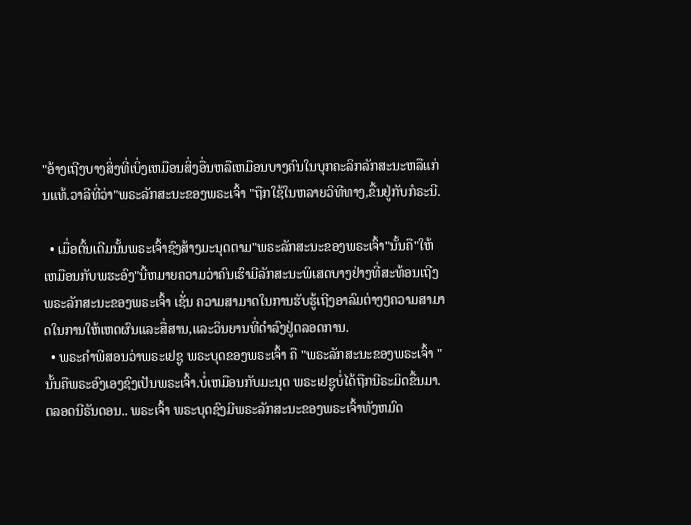"ອ້າງເຖີງບາງສິ່ງທີ່ເບິ່ງເຫມືອນສິ່ງອື່ນຫລືເຫມືອນບາງຄົນໃນບຸກຄະລິກລັກສະນະຫລືແກ່ນແທ້.ວາລີທີ່ວ່າ"ພຣະລັກສະນະຂອງພຣະເຈົ້າ "ຖືກໃຊ້ໃນຫລາຍວິທີທາງ,ຂື້ນຢູ່ກັບກໍຣະນີ.

  • ເມື່ອຕົ້ນເດີມນັ້ນພຣະເຈົ້າຊົງສ້າງມະນຸດຕາມ"ພຣະລັກສະນະຂອງພຣະເຈົ້າ"ນັ້ນຄື"ໃຫ້ເຫມືອນກັບພຮະອົງ"ນີ້ຫມາຍຄວາມວ່າຄົນເຮົາມີລັກສະນະພິເສດບາງຢ່າງທີ່ສະທ້ອນເຖີງພຣະລັກສະນະຂອງພຣະເຈົ້າ ເຊັ່ນ ຄວາມສາມາດໃນການຮັບຮູ້ເຖີງອາລົມຕ່າງໆຄວາມສາມາດໃນການໃຫ້ເຫດຜົນແລະສື່ສານ,ແລະວິນຍານທີ່ດຳລົງຢູ່ຕລອດການ.
  • ພຣະຄຳພີສອນວ່າພຣະເຢຊູ ພຣະບຸດຂອງພຣະເຈົ້າ ຄື "ພຣະລັກສະນະຂອງພຣະເຈົ້າ "ນັ້ນຄືພຣະອົງເອງຊົງເປັນພຣະເຈົ້າ.ບໍ່ເຫມືອນກັບມະນຸດ ພຣະເຢຊູບໍ່ໄດ້ຖືກນີຣະມິດຂື້ນມາ. ຕລອດນີຣັນດອນ.. ພຣະເຈົ້າ ພຣະບຸດຊົງມີພຣະລັກສະນະຂອງພຣະເຈົ້າທັງຫມົດ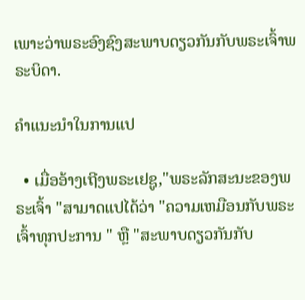ເພາະວ່າພຣະອົງຊົງສະພາບດຽວກັນກັບພຣະເຈົ້າພຣະບິດາ.

ຄຳແນະນຳໃນການແປ

  • ເມື່ອອ້າງເຖີງພຣະເຢຊູ,"ພຣະລັກສະນະຂອງພຣະເຈົ້າ "ສາມາດແປໄດ້ວ່າ "ຄວາມເຫມືອນກັບພຣະເຈົ້າທຸກປະການ " ຫຼື "ສະພາບດຽວກັນກັບ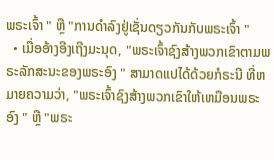ພຣະເຈົ້າ " ຫຼື "ການດຳລົງຢູ່ເຊັ່ນດຽວກັນກັບພຣະເຈົ້າ "
  • ເມື່ອອ້າງອີງເຖີງມະນຸດ, "ພຣະເຈົ້າຊົງສ້າງພວກເຂົາຕາມພຣະລັກສະນະຂອງພຣະອົງ " ສາມາດແປໄດ້ດ້ວຍກໍຣະນີ ທີ່ຫມາຍຄວາມວ່າ, "ພຣະເຈົ້າຊົງສ້າງພວກເຂົາໃຫ້ເຫມືອນພຣະອົງ " ຫຼື "ພຣະ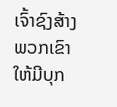ເຈົ້າຊົງສ້າງພວກເຂົາໃຫ້ມີບຸກ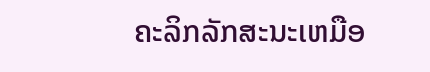ຄະລິກລັກສະນະເຫມືອ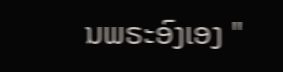ນພຣະອົງເອງ "